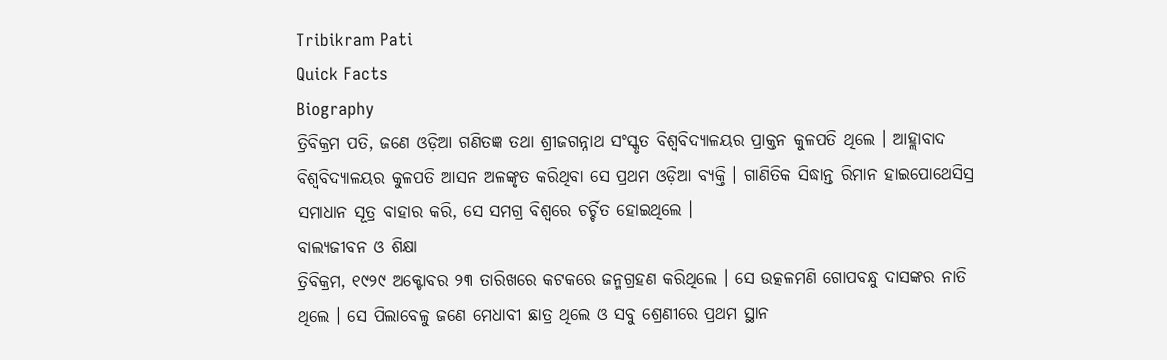Tribikram Pati
Quick Facts
Biography
ତ୍ରିବିକ୍ରମ ପତି, ଜଣେ ଓଡ଼ିଆ ଗଣିତଜ୍ଞ ତଥା ଶ୍ରୀଜଗନ୍ନାଥ ସଂସ୍କୃତ ବିଶ୍ୱବିଦ୍ୟାଳୟର ପ୍ରାକ୍ତନ କୁଳପତି ଥିଲେ । ଆହ୍ଲାବାଦ ବିଶ୍ୱବିଦ୍ୟାଳୟର କୁଳପତି ଆସନ ଅଳଙ୍କୃତ କରିଥିବା ସେ ପ୍ରଥମ ଓଡ଼ିଆ ବ୍ୟକ୍ତି । ଗାଣିତିକ ସିଦ୍ଧାନ୍ତ ରିମାନ ହାଇପୋଥେସିସ୍ର ସମାଧାନ ସୂତ୍ର ବାହାର କରି, ସେ ସମଗ୍ର ବିଶ୍ୱରେ ଚର୍ଚ୍ଚିତ ହୋଇଥିଲେ ।
ବାଲ୍ୟଜୀବନ ଓ ଶିକ୍ଷା
ତ୍ରିବିକ୍ରମ, ୧୯୨୯ ଅକ୍ଟୋବର ୨୩ ତାରିଖରେ କଟକରେ ଜନ୍ମଗ୍ରହଣ କରିଥିଲେ । ସେ ଉତ୍କଳମଣି ଗୋପବନ୍ଧୁ ଦାସଙ୍କର ନାତି ଥିଲେ । ସେ ପିଲାବେଳୁ ଜଣେ ମେଧାବୀ ଛାତ୍ର ଥିଲେ ଓ ସବୁ ଶ୍ରେଣୀରେ ପ୍ରଥମ ସ୍ଥାନ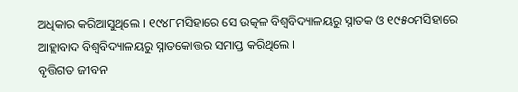ଅଧିକାର କରିଆସୁଥିଲେ । ୧୯୪୮ମସିହାରେ ସେ ଉତ୍କଳ ବିଶ୍ୱବିଦ୍ୟାଳୟରୁ ସ୍ନାତକ ଓ ୧୯୫୦ମସିହାରେ ଆହ୍ଲାବାଦ ବିଶ୍ୱବିଦ୍ୟାଳୟରୁ ସ୍ନାତକୋତ୍ତର ସମାପ୍ତ କରିଥିଲେ ।
ବୃତ୍ତିଗତ ଜୀବନ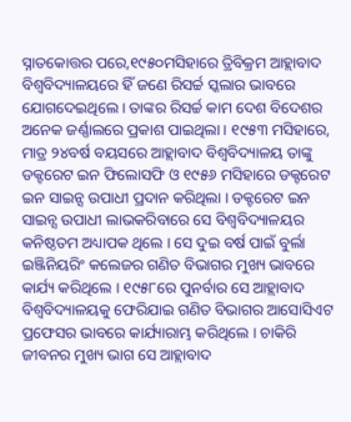ସ୍ନାତକୋତ୍ତର ପରେ,୧୯୫୦ମସିହାରେ ତ୍ରିବିକ୍ରମ ଆହ୍ଲାବାଦ ବିଶ୍ୱବିଦ୍ୟାଳୟରେ ହିଁ ଜଣେ ରିସର୍ଚ୍ଚ ସ୍କଲାର ଭାବରେ ଯୋଗଦେଇଥିଲେ । ତାଙ୍କର ରିସର୍ଚ୍ଚ କାମ ଦେଶ ବିଦେଶର ଅନେକ ଜର୍ଣ୍ଣାଲରେ ପ୍ରକାଶ ପାଇଥିଲା । ୧୯୫୩ ମସିହାରେ, ମାତ୍ର ୨୪ବର୍ଷ ବୟସରେ ଆହ୍ଲାବାଦ ବିଶ୍ୱବିଦ୍ୟାଳୟ ତାଙ୍କୁ ଡକ୍ଟରେଟ ଇନ ଫିଲୋସଫି ଓ ୧୯୫୬ ମସିହାରେ ଡକ୍ଟରେଟ ଇନ ସାଇନ୍ସ ଉପାଧୀ ପ୍ରଦାନ କରିଥିଲା । ଡକ୍ଟରେଟ ଇନ ସାଇନ୍ସ ଉପାଧୀ ଲାଭକରିବାରେ ସେ ବିଶ୍ୱବିଦ୍ୟାଳୟର କନିଷ୍ଠତମ ଅଧ୍ୟାପକ ଥିଲେ । ସେ ଦୁଇ ବର୍ଷ ପାଇଁ ବୁର୍ଲା ଇଞ୍ଜିନିୟରିଂ କଲେଜର ଗଣିତ ବିଭାଗର ମୁଖ୍ୟ ଭାବରେ କାର୍ଯ୍ୟ କରିଥିଲେ । ୧୯୫୮ରେ ପୁନର୍ବାର ସେ ଆହ୍ଲାବାଦ ବିଶ୍ୱବିଦ୍ୟାଳୟକୁ ଫେରିଯାଇ ଗଣିତ ବିଭାଗର ଆସୋସିଏଟ ପ୍ରଫେସର ଭାବରେ କାର୍ଯ୍ୟାରାମ୍ଭ କରିଥିଲେ । ଚାକିରି ଜୀବନର ମୁଖ୍ୟ ଭାଗ ସେ ଆହ୍ଲାବାଦ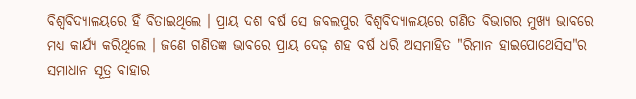ବିଶ୍ୱବିଦ୍ୟାଳୟରେ ହିଁ ବିତାଇଥିଲେ । ପ୍ରାୟ ଦଶ ବର୍ଷ ସେ ଜବଲପୁର ବିଶ୍ୱବିଦ୍ୟାଳୟରେ ଗଣିତ ବିଭାଗର ମୁଖ୍ୟ ଭାବରେ ମଧ୍ୟ କାର୍ଯ୍ୟ କରିଥିଲେ । ଜଣେ ଗଣିତଜ୍ଞ ଭାବରେ ପ୍ରାୟ ଦେଢ଼ ଶହ ବର୍ଷ ଧରି ଅସମାହିତ "ରିମାନ ହାଇପୋଥେସିସ"ର ସମାଧାନ ସୂତ୍ର ବାହାର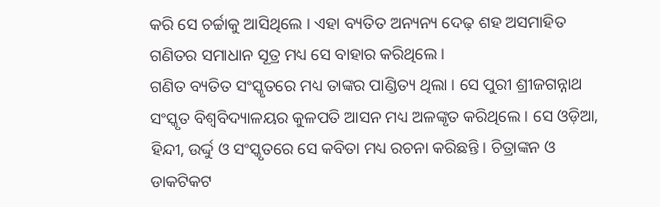କରି ସେ ଚର୍ଚ୍ଚାକୁ ଆସିଥିଲେ । ଏହା ବ୍ୟତିତ ଅନ୍ୟନ୍ୟ ଦେଢ଼ ଶହ ଅସମାହିତ ଗଣିତର ସମାଧାନ ସୂତ୍ର ମଧ୍ୟ ସେ ବାହାର କରିଥିଲେ ।
ଗଣିତ ବ୍ୟତିତ ସଂସ୍କୃତରେ ମଧ୍ୟ ତାଙ୍କର ପାଣ୍ଡିତ୍ୟ ଥିଲା । ସେ ପୁରୀ ଶ୍ରୀଜଗନ୍ନାଥ ସଂସ୍କୃତ ବିଶ୍ୱବିଦ୍ୟାଳୟର କୁଳପତି ଆସନ ମଧ୍ୟ ଅଳଙ୍କୃତ କରିଥିଲେ । ସେ ଓଡ଼ିଆ, ହିନ୍ଦୀ, ଉର୍ଦ୍ଦୁ ଓ ସଂସ୍କୃତରେ ସେ କବିତା ମଧ୍ୟ ରଚନା କରିଛନ୍ତି । ଚିତ୍ରାଙ୍କନ ଓ ଡାକଟିକଟ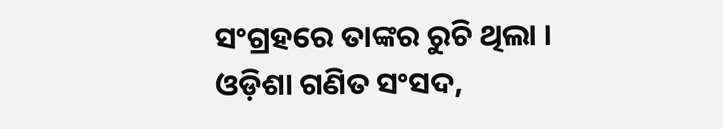ସଂଗ୍ରହରେ ତାଙ୍କର ରୁଚି ଥିଲା ।
ଓଡ଼ିଶା ଗଣିତ ସଂସଦ,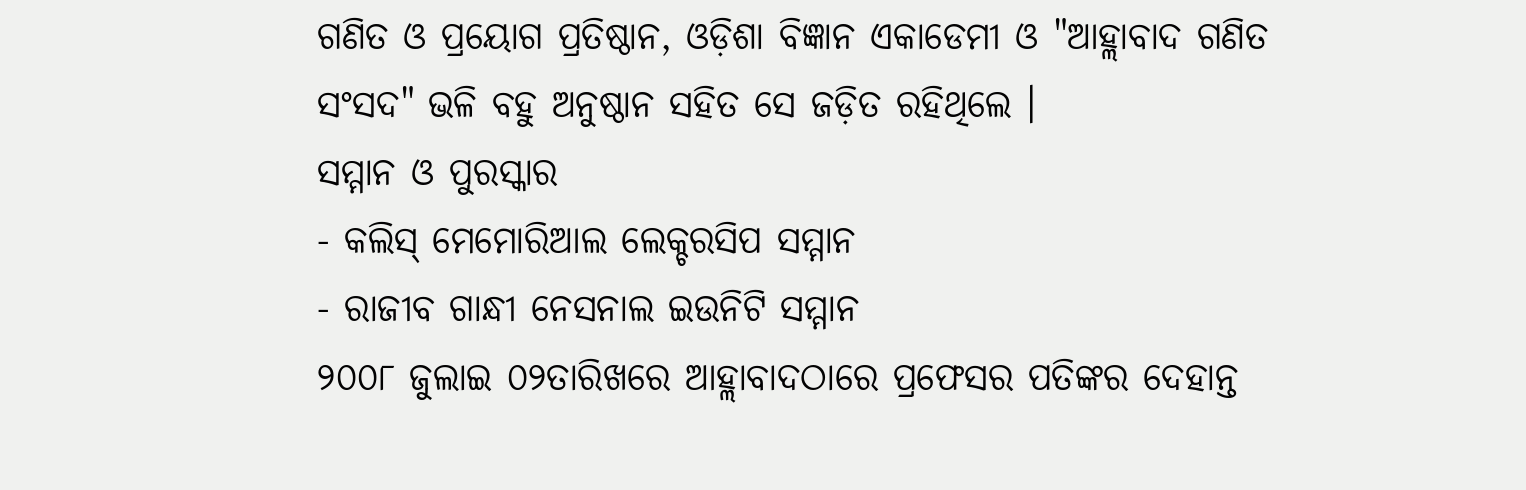ଗଣିତ ଓ ପ୍ରୟୋଗ ପ୍ରତିଷ୍ଠାନ, ଓଡ଼ିଶା ବିଜ୍ଞାନ ଏକାଡେମୀ ଓ "ଆହ୍ଲାବାଦ ଗଣିତ ସଂସଦ" ଭଳି ବହୁ ଅନୁଷ୍ଠାନ ସହିତ ସେ ଜଡ଼ିତ ରହିଥିଲେ ।
ସମ୍ମାନ ଓ ପୁରସ୍କାର
- କଲିସ୍ ମେମୋରିଆଲ ଲେକ୍ଚରସିପ ସମ୍ମାନ
- ରାଜୀବ ଗାନ୍ଧୀ ନେସନାଲ ଇଉନିଟି ସମ୍ମାନ
୨୦୦୮ ଜୁଲାଇ ୦୨ତାରିଖରେ ଆହ୍ଲାବାଦଠାରେ ପ୍ରଫେସର ପତିଙ୍କର ଦେହାନ୍ତ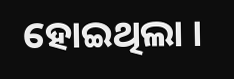ହୋଇଥିଲା ।